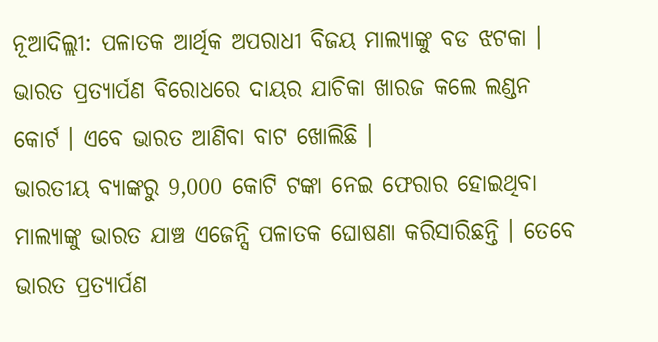ନୂଆଦିଲ୍ଲୀ: ପଳାତକ ଆର୍ଥିକ ଅପରାଧୀ ବିଜୟ ମାଲ୍ୟାଙ୍କୁ ବଡ ଝଟକା । ଭାରତ ପ୍ରତ୍ୟାର୍ପଣ ବିରୋଧରେ ଦାୟର ଯାଚିକା ଖାରଜ କଲେ ଲଣ୍ଡନ କୋର୍ଟ । ଏବେ ଭାରତ ଆଣିବା ବାଟ ଖୋଲିଛି ।
ଭାରତୀୟ ବ୍ୟାଙ୍କରୁ 9,000 କୋଟି ଟଙ୍କା ନେଇ ଫେରାର ହୋଇଥିବା ମାଲ୍ୟାଙ୍କୁ ଭାରତ ଯାଞ୍ଚ ଏଜେନ୍ସି ପଳାତକ ଘୋଷଣା କରିସାରିଛନ୍ତି । ତେବେ ଭାରତ ପ୍ରତ୍ୟାର୍ପଣ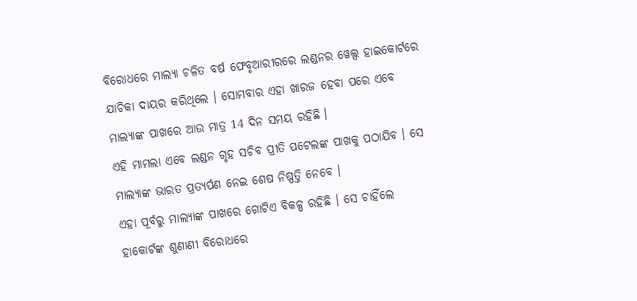ବିରୋଧରେ ମାଲ୍ୟା ଚଳିତ ବର୍ଷ ଫେବୃଆରୀରରେ ଲଣ୍ଡନର ୱେଲ୍ସ ହାଇକୋର୍ଟରେ ଯାଚିକା ଦାୟର କରିଥିଲେ । ସୋମବାର ଏହା ଖାରଜ ହେବା ପରେ ଏବେ ମାଲ୍ୟାଙ୍କ ପାଖରେ ଆଉ ମାତ୍ର 14 ଦିନ ସମୟ ରହିଛି ।
ଏହି ମାମଲା ଏବେ ଲଣ୍ଡନ ଗୃହ ସଚିବ ପ୍ରୀତି ପଟେଲଙ୍କ ପାଖକୁ ପଠାଯିବ । ସେ ମାଲ୍ୟାଙ୍କ ଭାରତ ପ୍ରତ୍ୟର୍ପଣ ନେଇ ଶେଷ ନିଷ୍ପତ୍ତି ନେବେ ।
ଏହା ପୂର୍ବରୁ ମାଲ୍ୟାଙ୍କ ପାଖରେ ଗୋଟିଏ ବିକଳ୍ପ ରହିଛି । ସେ ଚାହିଁଲେ ହାକୋର୍ଟଙ୍କ ଶୁଣାଣୀ ବିରୋଧରେ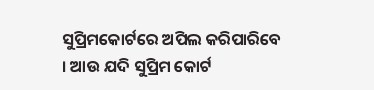ସୁପ୍ରିମକୋର୍ଟରେ ଅପିଲ କରିପାରିବେ । ଆଉ ଯଦି ସୁପ୍ରିମ କୋର୍ଟ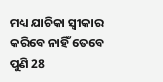ମଧ୍ୟ ଯାଚିକା ସ୍ବୀକାର କରିବେ ନାହିଁ ତେବେ ପୁଣି 28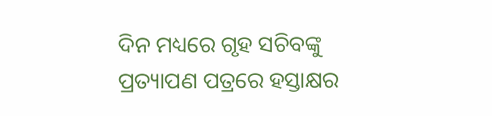ଦିନ ମଧ୍ୟରେ ଗୃହ ସଚିବଙ୍କୁ ପ୍ରତ୍ୟାପଣ ପତ୍ରରେ ହସ୍ତାକ୍ଷର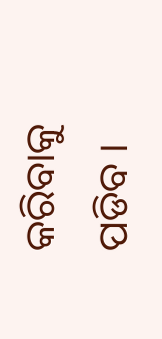କରିବାକୁ ପଡିବ ।